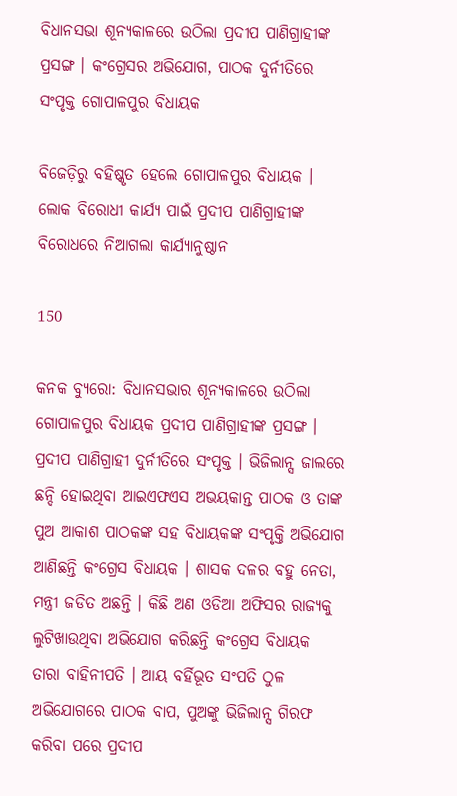ବିଧାନସଭା ଶୂନ୍ୟକାଳରେ ଉଠିଲା ପ୍ରଦୀପ ପାଣିଗ୍ରାହୀଙ୍କ ପ୍ରସଙ୍ଗ । କଂଗ୍ରେସର ଅଭିଯୋଗ, ପାଠକ ଦୁର୍ନୀତିରେ ସଂପୃକ୍ତ ଗୋପାଳପୁର ବିଧାୟକ

ବିଜେଡ଼ିରୁ ବହିଷ୍କୃତ ହେଲେ ଗୋପାଳପୁର ବିଧାୟକ । ଲୋକ ବିରୋଧୀ କାର୍ଯ୍ୟ ପାଇଁ ପ୍ରଦୀପ ପାଣିଗ୍ରାହୀଙ୍କ ବିରୋଧରେ ନିଆଗଲା କାର୍ଯ୍ୟାନୁଷ୍ଠାନ

150

କନକ ବ୍ୟୁରୋ: ବିଧାନସଭାର ଶୂନ୍ୟକାଳରେ ଉଠିଲା ଗୋପାଳପୁର ବିଧାୟକ ପ୍ରଦୀପ ପାଣିଗ୍ରାହୀଙ୍କ ପ୍ରସଙ୍ଗ । ପ୍ରଦୀପ ପାଣିଗ୍ରାହୀ ଦୁର୍ନୀତିରେ ସଂପୃକ୍ତ । ଭିଜିଲାନ୍ସ ଜାଲରେ ଛନ୍ଦି ହୋଇଥିବା ଆଇଏଫଏସ ଅଭୟକାନ୍ତ ପାଠକ ଓ ତାଙ୍କ ପୁଅ ଆକାଶ ପାଠକଙ୍କ ସହ ବିଧାୟକଙ୍କ ସଂପୃକ୍ତି ଅଭିଯୋଗ ଆଣିଛନ୍ତି କଂଗ୍ରେସ ବିଧାୟକ । ଶାସକ ଦଳର ବହୁ ନେତା, ମନ୍ତ୍ରୀ ଜଡିତ ଅଛନ୍ତି । କିଛି ଅଣ ଓଡିଆ ଅଫିସର ରାଜ୍ୟକୁ ଲୁଟିଖାଉଥିବା ଅଭିଯୋଗ କରିଛନ୍ତି କଂଗ୍ରେସ ବିଧାୟକ ତାରା ବାହିନୀପତି । ଆୟ ବର୍ହିଭୂତ ସଂପତି ଠୁଳ ଅଭିଯୋଗରେ ପାଠକ ବାପ, ପୁଅଙ୍କୁ ଭିଜିଲାନ୍ସ ଗିରଫ କରିବା ପରେ ପ୍ରଦୀପ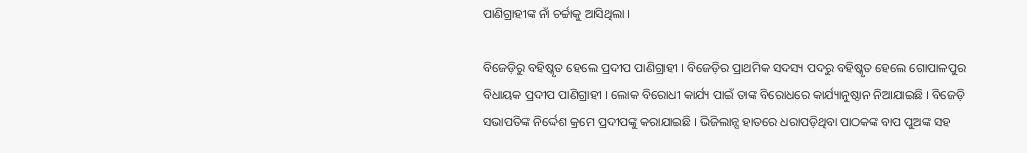ପାଣିଗ୍ରାହୀଙ୍କ ନାଁ ଚର୍ଚ୍ଚାକୁ ଆସିଥିଲା ।

ବିଜେଡ଼ିରୁ ବହିଷ୍କୃତ ହେଲେ ପ୍ରଦୀପ ପାଣିଗ୍ରାହୀ । ବିଜେଡ଼ିର ପ୍ରାଥମିକ ସଦସ୍ୟ ପଦରୁ ବହିଷ୍କୃତ ହେଲେ ଗୋପାଳପୁର ବିଧାୟକ ପ୍ରଦୀପ ପାଣିଗ୍ରାହୀ । ଲୋକ ବିରୋଧୀ କାର୍ଯ୍ୟ ପାଇଁ ତାଙ୍କ ବିରୋଧରେ କାର୍ଯ୍ୟାନୁଷ୍ଠାନ ନିଆଯାଇଛି । ବିଜେଡ଼ି ସଭାପତିଙ୍କ ନିର୍ଦ୍ଦେଶ କ୍ରମେ ପ୍ରଦୀପଙ୍କୁ କରାଯାଇଛି । ଭିଜିଲାନ୍ସ ହାତରେ ଧରାପଡ଼ିଥିବା ପାଠକଙ୍କ ବାପ ପୁଅଙ୍କ ସହ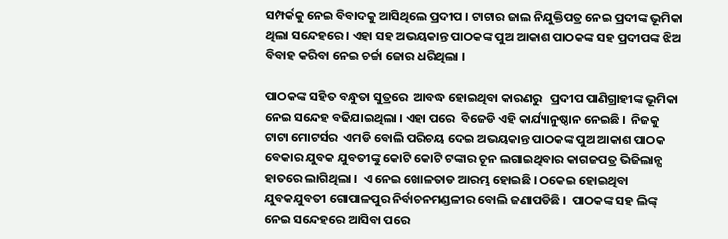ସମ୍ପର୍କକୁ ନେଇ ବିବାଦକୁ ଆସିଥିଲେ ପ୍ରଦୀପ । ଟାଟାର ଜାଲ ନିଯୁକ୍ତିପତ୍ର ନେଇ ପ୍ରଦୀଙ୍କ ଭୂମିକା ଥିଲା ସନ୍ଦେହରେ । ଏହା ସହ ଅଭୟକାନ୍ତ ପାଠକଙ୍କ ପୁଅ ଆକାଶ ପାଠକଙ୍କ ସହ ପ୍ରଦୀପଙ୍କ ଝିଅ ବିବାହ କରିବା ନେଇ ଚର୍ଚ୍ଚା ଜୋର ଧରିଥିଲା ।

ପାଠକଙ୍କ ସହିତ ବନ୍ଧୁତା ସୁତ୍ରରେ  ଆବଦ୍ଧ ହୋଇଥିବା କାରଣରୁ   ପ୍ରଦୀପ ପାଣିଗ୍ରାହୀଙ୍କ ଭୂମିକା ନେଇ ସନ୍ଦେହ ବଢିଯାଇଥିଲା । ଏହା ପରେ  ବିଜେଡି ଏହି କାର୍ଯ୍ୟାନୁଷ୍ଠାନ ନେଇଛି ।  ନିଜକୁ ଟାଟା ମୋଟର୍ସର  ଏମଡି ବୋଲି ପରିଚୟ ଦେଇ ଅଭୟକାନ୍ତ ପାଠକଙ୍କ ପୁଅ ଆକାଶ ପାଠକ ବେକାର ଯୁବକ ଯୁବତୀଙ୍କୁ କୋଟି କୋଟି ଟଙ୍କାର ଚୂନ ଲଗାଇଥିବାର କାଗଜପତ୍ର ଭିଜିଲାନ୍ସ ହାତରେ ଲାଗିଥିଲା ।  ଏ ନେଇ ଖୋଳତାଡ ଆରମ୍ଭ ହୋଇଛି । ଠକେଇ ହୋଇଥିବା ଯୁବକଯୁବତୀ ଗୋପାଳପୁର ନିର୍ବାଚନମଣ୍ଡଳୀର ବୋଲି ଜଣାପଡିଛି ।  ପାଠକଙ୍କ ସହ ଲିଙ୍କ୍ ନେଇ ସନ୍ଦେହରେ ଆସିବା ପରେ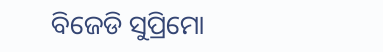ବିଜେଡି ସୁପ୍ରିମୋ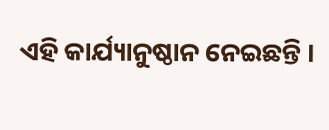ଏହି କାର୍ଯ୍ୟାନୁଷ୍ଠାନ ନେଇଛନ୍ତି ।